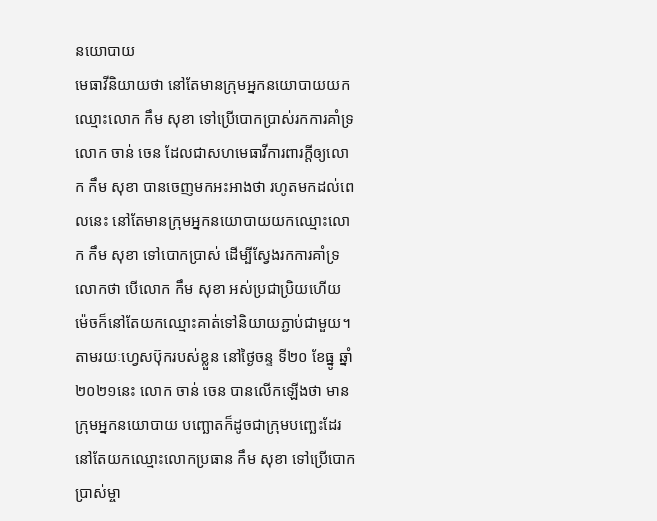នយោបាយ
មេធាវីនិយាយថា នៅតែមានក្រុមអ្នកនយោបាយយកឈ្មោះលោក កឹម សុខា ទៅប្រើបោកប្រាស់រកការគាំទ្រ
លោក ចាន់ ចេន ដែលជាសហមេធាវីការពារក្តីឲ្យលោក កឹម សុខា បានចេញមកអះអាងថា រហូតមកដល់ពេលនេះ នៅតែមានក្រុមអ្នកនយោបាយយកឈ្មោះលោក កឹម សុខា ទៅបោកប្រាស់ ដើម្បីស្វែងរកការគាំទ្រ លោកថា បើលោក កឹម សុខា អស់ប្រជាប្រិយហើយ ម៉េចក៏នៅតែយកឈ្មោះគាត់ទៅនិយាយភ្ជាប់ជាមួយ។
តាមរយៈហ្វេសប៊ុករបស់ខ្លួន នៅថ្ងៃចន្ទ ទី២០ ខែធ្នូ ឆ្នាំ២០២១នេះ លោក ចាន់ ចេន បានលើកឡើងថា មានក្រុមអ្នកនយោបាយ បញ្ឆោតក៏ដូចជាក្រុមបញ្ឆេះដែរ នៅតែយកឈ្មោះលោកប្រធាន កឹម សុខា ទៅប្រើបោកប្រាស់ម្ចា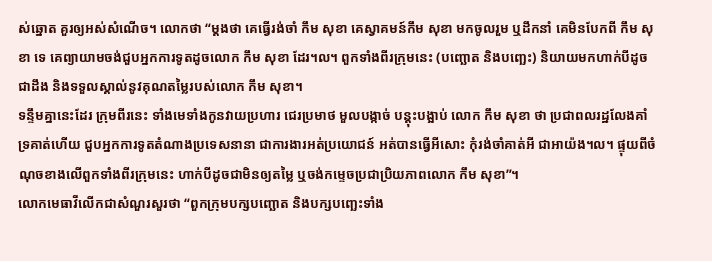ស់ឆ្នោត គួរឲ្យអស់សំណើច។ លោកថា “ម្តងថា គេធ្វើរង់ចាំ កឹម សុខា គេស្វាគមន៍កឹម សុខា មកចូលរួម ឬដឹកនាំ គេមិនបែកពី កឹម សុខា ទេ គេព្យាយាមចង់ជួបអ្នកការទូតដូចលោក កឹម សុខា ដែរ។ល។ ពួកទាំងពីរក្រុមនេះ (បញ្ឆោត និងបញ្ឆេះ) និយាយមកហាក់បីដូចជាដឹង និងទទួលស្គាល់នូវគុណតម្លៃរបស់លោក កឹម សុខា។
ទន្ទឹមគ្នានេះដែរ ក្រុមពីរនេះ ទាំងមេទាំងកូនវាយប្រហារ ជេរប្រមាថ មួលបង្កាច់ បន្តុះបង្អាប់ លោក កឹម សុខា ថា ប្រជាពលរដ្ឋលែងគាំទ្រគាត់ហើយ ជួបអ្នកការទូតតំណាងប្រទេសនានា ជាការងារអត់ប្រយោជន៍ អត់បានធ្វើអីសោះ កុំរង់ចាំគាត់អី ជាអាយ៉ង។ល។ ផ្ទុយពីចំណុចខាងលើពួកទាំងពីរក្រុមនេះ ហាក់បីដូចជាមិនឲ្យតម្លៃ ឬចង់កម្ទេចប្រជាប្រិយភាពលោក កឹម សុខា”។
លោកមេធាវីលើកជាសំណួរសួរថា “ពួកក្រុមបក្សបញ្ឆោត និងបក្សបញ្ឆេះទាំង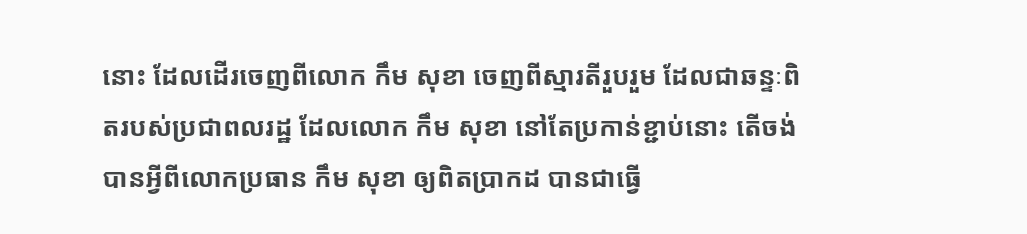នោះ ដែលដើរចេញពីលោក កឹម សុខា ចេញពីស្មារតីរួបរួម ដែលជាឆន្ទៈពិតរបស់ប្រជាពលរដ្ឋ ដែលលោក កឹម សុខា នៅតែប្រកាន់ខ្ជាប់នោះ តើចង់បានអី្វពីលោកប្រធាន កឹម សុខា ឲ្យពិតប្រាកដ បានជាធ្វើ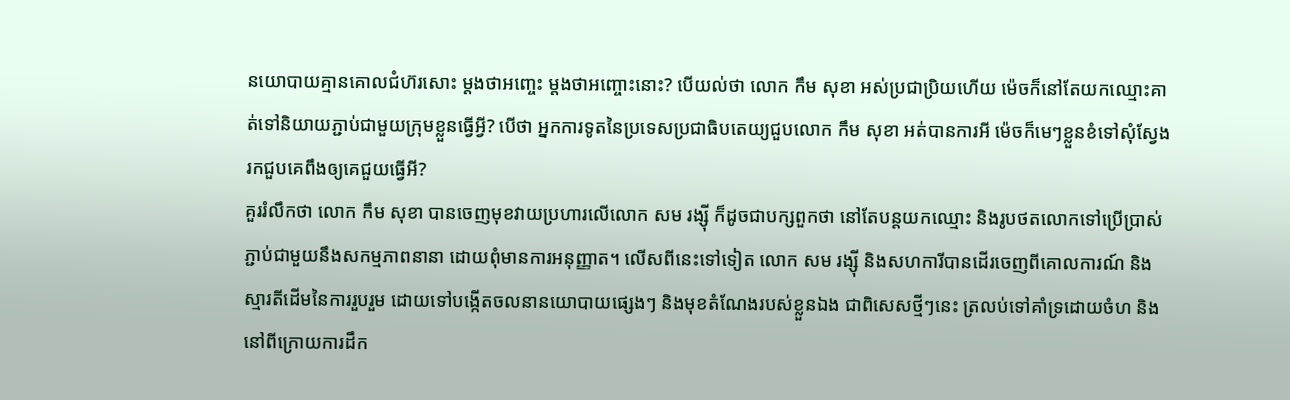នយោបាយគ្មានគោលជំហ៊រសោះ ម្តងថាអញ្ចេះ ម្តងថាអញ្ចោះនោះ? បើយល់ថា លោក កឹម សុខា អស់ប្រជាប្រិយហើយ ម៉េចក៏នៅតែយកឈ្មោះគាត់ទៅនិយាយភ្ជាប់ជាមួយក្រុមខ្លួនធ្វើអី្វ? បើថា អ្នកការទូតនៃប្រទេសប្រជាធិបតេយ្យជួបលោក កឹម សុខា អត់បានការអី ម៉េចក៏មេៗខ្លួនខំទៅសុំស្វែងរកជួបគេពឹងឲ្យគេជួយធ្វើអី?
គួររំលឹកថា លោក កឹម សុខា បានចេញមុខវាយប្រហារលើលោក សម រង្ស៊ី ក៏ដូចជាបក្សពួកថា នៅតែបន្តយកឈ្មោះ និងរូបថតលោកទៅប្រើប្រាស់ភ្ជាប់ជាមួយនឹងសកម្មភាពនានា ដោយពុំមានការអនុញ្ញាត។ លើសពីនេះទៅទៀត លោក សម រង្ស៊ី និងសហការីបានដើរចេញពីគោលការណ៍ និងស្មារតីដើមនៃការរួបរួម ដោយទៅបង្កើតចលនានយោបាយផ្សេងៗ និងមុខតំណែងរបស់ខ្លួនឯង ជាពិសេសថ្មីៗនេះ ត្រលប់ទៅគាំទ្រដោយចំហ និងនៅពីក្រោយការដឹក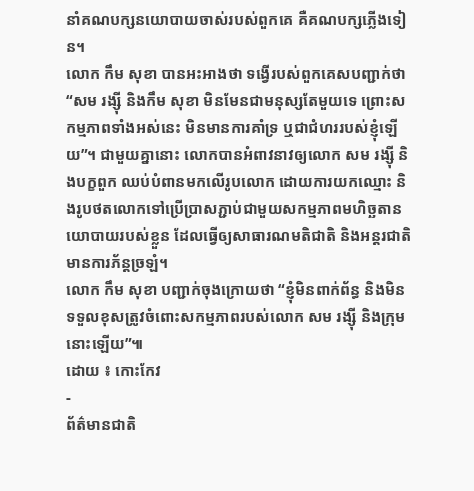នាំគណបក្សនយោបាយចាស់របស់ពួកគេ គឺគណបក្សភ្លើងទៀន។
លោក កឹម សុខា បានអះអាងថា ទង្វើរបស់ពួកគេសបញ្ជាក់ថា “សម រង្ស៊ី និងកឹម សុខា មិនមែនជាមនុស្សតែមួយទេ ព្រោះសកម្មភាពទាំងអស់នេះ មិនមានការគាំទ្រ ឬជាជំហររបស់ខ្ញុំឡើយ”។ ជាមួយគ្នានោះ លោកបានអំពាវនាវឲ្យលោក សម រង្ស៊ី និងបក្ខពួក ឈប់បំពានមកលើរូបលោក ដោយការយកឈ្មោះ និងរូបថតលោកទៅប្រើប្រាសភ្ជាប់ជាមួយសកម្មភាពមហិច្ឆតានយោបាយរបស់ខ្លួន ដែលធ្វើឲ្យសាធារណមតិជាតិ និងអន្តរជាតិមានការភ័ន្តច្រឡំ។
លោក កឹម សុខា បញ្ជាក់ចុងក្រោយថា “ខ្ញុំមិនពាក់ព័ន្ធ និងមិនទទួលខុសត្រូវចំពោះសកម្មភាពរបស់លោក សម រង្ស៊ី និងក្រុមនោះឡើយ”៕
ដោយ ៖ កោះកែវ
-
ព័ត៌មានជាតិ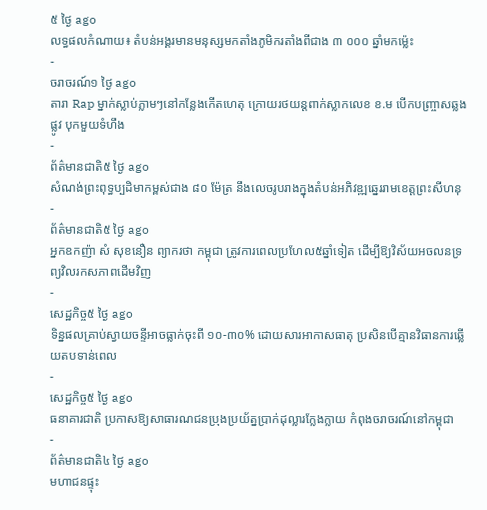៥ ថ្ងៃ ago
លទ្ធផលកំណាយ៖ តំបន់អង្គរមានមនុស្សមកតាំងភូមិករតាំងពីជាង ៣ ០០០ ឆ្នាំមកម្ល៉េះ
-
ចរាចរណ៍១ ថ្ងៃ ago
តារា Rap ម្នាក់ស្លាប់ភ្លាមៗនៅកន្លែងកើតហេតុ ក្រោយរថយន្ដពាក់ស្លាកលេខ ខ.ម បើកបញ្ច្រាសឆ្លងផ្លូវ បុកមួយទំហឹង
-
ព័ត៌មានជាតិ៥ ថ្ងៃ ago
សំណង់ព្រះពុទ្ធប្បដិមាកម្ពស់ជាង ៨០ ម៉ែត្រ នឹងលេចរូបរាងក្នុងតំបន់អភិវឌ្ឍឆ្នេររាមខេត្តព្រះសីហនុ
-
ព័ត៌មានជាតិ៥ ថ្ងៃ ago
អ្នកឧកញ៉ា សំ សុខនឿន ព្យាករថា កម្ពុជា ត្រូវការពេលប្រហែល៥ឆ្នាំទៀត ដើម្បីឱ្យវិស័យអចលនទ្រព្យវិលរកសភាពដើមវិញ
-
សេដ្ឋកិច្ច៥ ថ្ងៃ ago
ទិន្នផលគ្រាប់ស្វាយចន្ទីអាចធ្លាក់ចុះពី ១០-៣០% ដោយសារអាកាសធាតុ ប្រសិនបើគ្មានវិធានការឆ្លើយតបទាន់ពេល
-
សេដ្ឋកិច្ច៥ ថ្ងៃ ago
ធនាគារជាតិ ប្រកាសឱ្យសាធារណជនប្រុងប្រយ័ត្នប្រាក់ដុល្លារក្លែងក្លាយ កំពុងចរាចរណ៍នៅកម្ពុជា
-
ព័ត៌មានជាតិ៤ ថ្ងៃ ago
មហាជនផ្ទុះ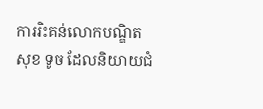ការរិះគន់លោកបណ្ឌិត សុខ ទូច ដែលនិយាយជំ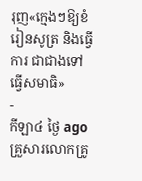រុញ«ក្មេងៗឱ្យខំរៀនសូត្រ និងធ្វើការ ជាជាងទៅធ្វើសមាធិ»
-
កីឡា៤ ថ្ងៃ ago
គ្រួសារលោកគ្រូ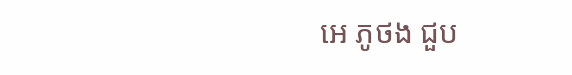អេ ភូថង ជួប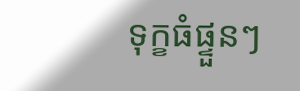ទុក្ខធំផ្ទួនៗ